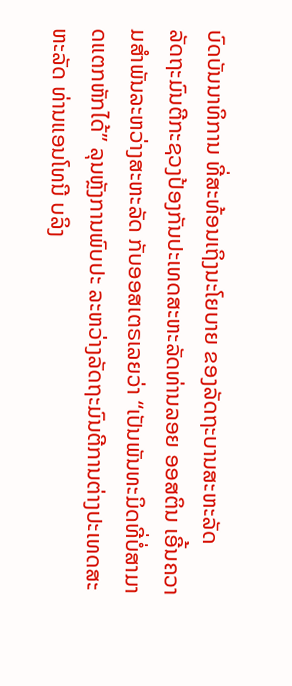ບົດບັນນາທິການ ທີ່ສະທ້ອນເຖິງນະໂຍບາຍ ຂອງລັດຖະບານສະຫະລັດ
ລັດຖະມົນຕີກະຊວງປ້ອງກັນປະເທດສະຫະລັດທ່ານລອຍ ອອສຕິນ ເອີ້ນຄວາມສຳພັນລະຫວ່າງສະຫະລັດ ກັບອອສເຕຣເລຍວ່າ “ເປັນພັນທະມິດທີ່ບໍ່ສາມາດແຕກຫັກໄດ້” ລຸນຫຼັງການພົບປະ ລະຫວ່າງລັດຖະມົນຕີການຕ່າງປະເທດສະຫະລັດ ທ່ານແອນໂທນີ ບລິງ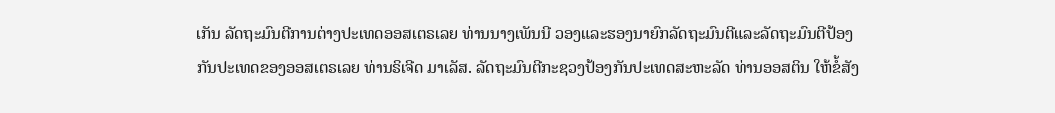ເກັນ ລັດຖະມົນຕີການຕ່າງປະເທດອອສເຕຣເລຍ ທ່ານນາງເພັນນີ ວອງແລະຮອງນາຍົກລັດຖະມົນຕີແລະລັດຖະມົນຕີປ້ອງກັນປະເທດຂອງອອສເຕຣເລຍ ທ່ານຣິເຈີດ ມາເລັສ. ລັດຖະມົນຕີກະຊວງປ້ອງກັນປະເທດສະຫະລັດ ທ່ານອອສຕິນ ໃຫ້ຂໍ້ສັງ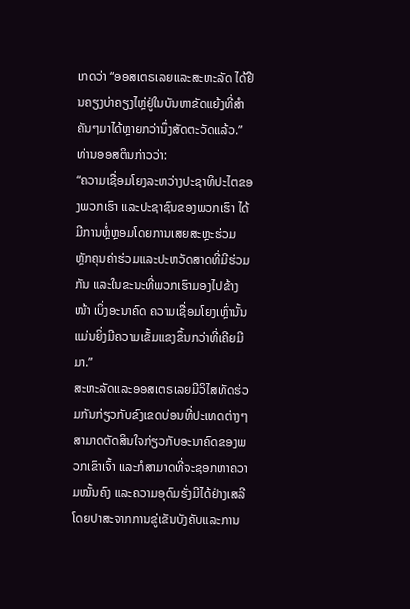ເກດວ່າ “ອອສເຕຣເລຍແລະສະຫະລັດ ໄດ້ຢືນຄຽງບ່າຄຽງໄຫຼ່ຢູ່ໃນບັນຫາຂັດແຍ້ງທີ່ສຳຄັນໆມາໄດ້ຫຼາຍກວ່ານຶ່ງສັດຕະວັດແລ້ວ.” ທ່ານອອສຕິນກ່າວວ່າ:
“ຄວາມເຊື່ອມໂຍງລະຫວ່າງປະຊາທິປະໄຕຂອງພວກເຮົາ ແລະປະຊາຊົນຂອງພວກເຮົາ ໄດ້ມີການຫຼໍ່ຫຼອມໂດຍການເສຍສະຫຼະຮ່ວມ ຫຼັກຄຸນຄ່າຮ່ວມແລະປະຫວັດສາດທີ່ມີຮ່ວມກັນ ແລະໃນຂະນະທີ່ພວກເຮົາມອງໄປຂ້າງໜ້າ ເບິ່ງອະນາຄົດ ຄວາມເຊື່ອມໂຍງເຫຼົ່ານັ້ນແມ່ນຍິ່ງມີຄວາມເຂັ້ມແຂງຂຶ້ນກວ່າທີ່ເຄີຍມີມາ.”
ສະຫະລັດແລະອອສເຕຣເລຍມີວິໄສທັດຮ່ວມກັນກ່ຽວກັບຂົງເຂດບ່ອນທີ່ປະເທດຕ່າງໆສາມາດຕັດສິນໃຈກ່ຽວກັບອະນາຄົດຂອງພວກເຂົາເຈົ້າ ແລະກໍສາມາດທີ່ຈະຊອກຫາຄວາມໝັ້ນຄົງ ແລະຄວາມອຸດົມຮັ່ງມີໄດ້ຢ່າງເສລີ ໂດຍປາສະຈາກການຂູ່ເຂັນບັງຄັບແລະການ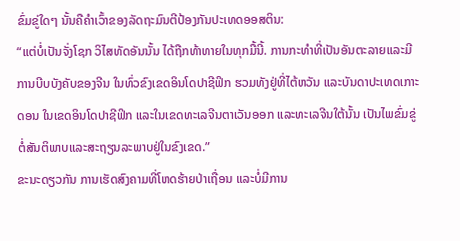ຂົ່ມຂູ່ໃດໆ ນັ້ນຄືຄຳເວົ້າຂອງລັດຖະມົນຕີປ້ອງກັນປະເທດອອສຕິນ:
“ແຕ່ບໍ່ເປັນຈັ່ງໂຊກ ວິໄສທັດອັນນັ້ນ ໄດ້ຖືກທ້າທາຍໃນທຸກມື້ນີ້. ການກະທຳທີ່ເປັນອັນຕະລາຍແລະມີການບີບບັງຄັບຂອງຈີນ ໃນທົ່ວຂົງເຂດອິນໂດປາຊີຟິກ ຮວມທັງຢູ່ທີ່ໄຕ້ຫວັນ ແລະບັນດາປະເທດເກາະດອນ ໃນເຂດອິນໂດປາຊີຟິກ ແລະໃນເຂດທະເລຈີນຕາເວັນອອກ ແລະທະເລຈີນໃຕ້ນັ້ນ ເປັນໄພຂົ່ມຂູ່ຕໍ່ສັນຕິພາບແລະສະຖຽນລະພາບຢູ່ໃນຂົງເຂດ.”
ຂະນະດຽວກັນ ການເຮັດສົງຄາມທີ່ໂຫດຮ້າຍປ່າເຖື່ອນ ແລະບໍ່ມີການ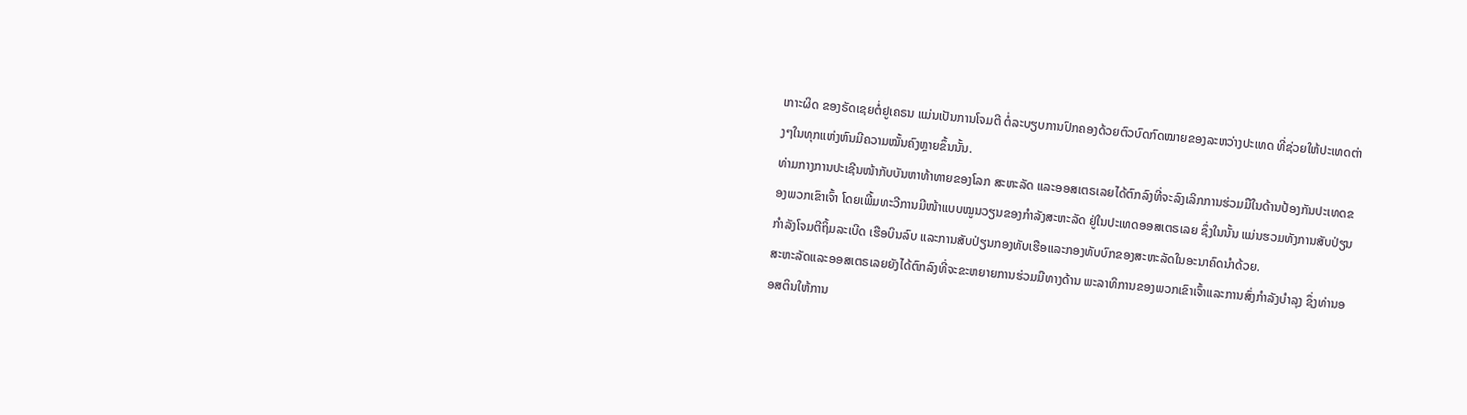ເກາະຜິດ ຂອງຣັດເຊຍຕໍ່ຢູເຄຣນ ແມ່ນເປັນການໂຈມຕີ ຕໍ່ລະບຽບການປົກຄອງດ້ວຍຕົວບົດກົດໝາຍຂອງລະຫວ່າງປະເທດ ທີ່ຊ່ວຍໃຫ້ປະເທດຕ່າງໆໃນທຸກແຫ່ງຫົນມີຄວາມໝັ້ນຄົງຫຼາຍຂຶ້ນນັ້ນ.
ທ່າມກາງການປະເຊີນໜ້າກັບບັນຫາທ້າທາຍຂອງໂລກ ສະຫະລັດ ແລະອອສເຕຣເລຍໄດ້ຕົກລົງທີ່ຈະລົງເລິກການຮ່ວມມືໃນດ້ານປ້ອງກັນປະເທດຂອງພວກເຂົາເຈົ້າ ໂດຍເພີ້ມທະວີການມີໜ້າແບບໝູນວຽນຂອງກຳລັງສະຫະລັດ ຢູ່ໃນປະເທດອອສເຕຣເລຍ ຊຶ່ງໃນນັ້ນ ແມ່ນຮວມທັງການສັບປ່ຽນ ກຳລັງໂຈມຕີຖິ້ມລະເບີດ ເຮືອບິນລົບ ແລະການສັບປ່ຽນກອງທັບເຮືອແລະກອງທັບບົກຂອງສະຫະລັດໃນອະນາຄົດນຳດ້ວຍ.
ສະຫະລັດແລະອອສເຕຣເລຍຍັງໄດ້ຕົກລົງທີ່ຈະຂະຫຍາຍການຮ່ວມມືທາງດ້ານ ພະລາທິການຂອງພວກເຂົາເຈົ້າແລະການສົ່ງກຳລັງບຳລຸງ ຊຶ່ງທ່ານອອສຕິນໃຫ້ການ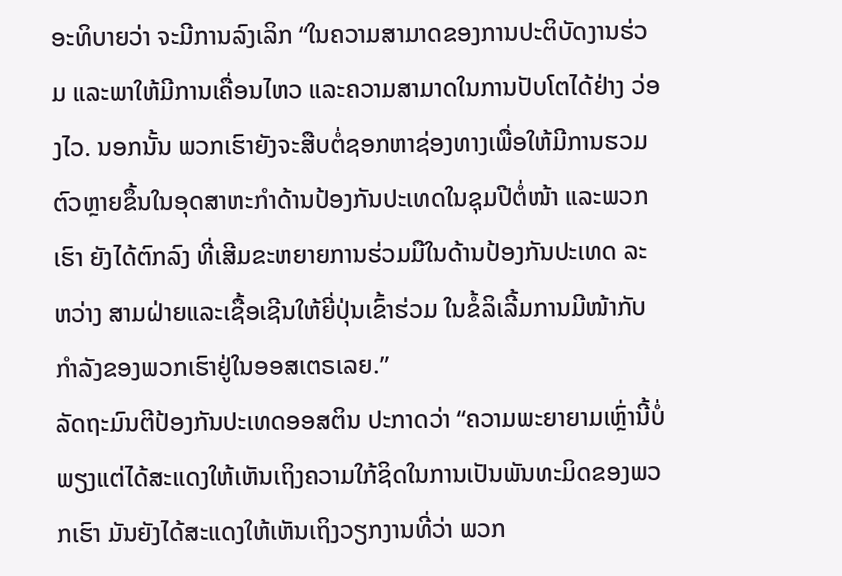ອະທິບາຍວ່າ ຈະມີການລົງເລິກ “ໃນຄວາມສາມາດຂອງການປະຕິບັດງານຮ່ວມ ແລະພາໃຫ້ມີການເຄື່ອນໄຫວ ແລະຄວາມສາມາດໃນການປັບໂຕໄດ້ຢ່າງ ວ່ອງໄວ. ນອກນັ້ນ ພວກເຮົາຍັງຈະສືບຕໍ່ຊອກຫາຊ່ອງທາງເພື່ອໃຫ້ມີການຮວມຕົວຫຼາຍຂຶ້ນໃນອຸດສາຫະກຳດ້ານປ້ອງກັນປະເທດໃນຊຸມປີຕໍ່ໜ້າ ແລະພວກເຮົາ ຍັງໄດ້ຕົກລົງ ທີ່ເສີມຂະຫຍາຍການຮ່ວມມືໃນດ້ານປ້ອງກັນປະເທດ ລະຫວ່າງ ສາມຝ່າຍແລະເຊື້ອເຊີນໃຫ້ຍີ່ປຸ່ນເຂົ້າຮ່ວມ ໃນຂໍ້ລິເລີ້ມການມີໜ້າກັບກຳລັງຂອງພວກເຮົາຢູ່ໃນອອສເຕຣເລຍ.”
ລັດຖະມົນຕີປ້ອງກັນປະເທດອອສຕິນ ປະກາດວ່າ “ຄວາມພະຍາຍາມເຫຼົ່ານີ້ບໍ່ພຽງແຕ່ໄດ້ສະແດງໃຫ້ເຫັນເຖິງຄວາມໃກ້ຊິດໃນການເປັນພັນທະມິດຂອງພວກເຮົາ ມັນຍັງໄດ້ສະແດງໃຫ້ເຫັນເຖິງວຽກງານທີ່ວ່າ ພວກ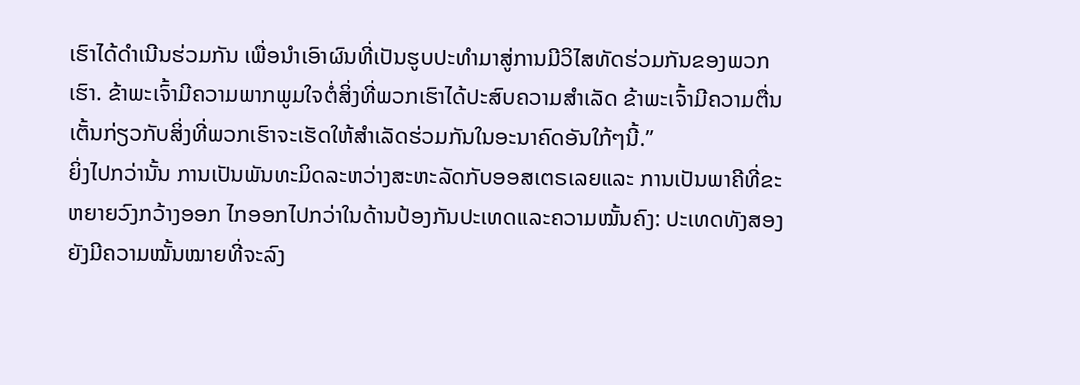ເຮົາໄດ້ດຳເນີນຮ່ວມກັນ ເພື່ອນຳເອົາຜົນທີ່ເປັນຮູບປະທຳມາສູ່ການມີວິໄສທັດຮ່ວມກັນຂອງພວກເຮົາ. ຂ້າພະເຈົ້າມີຄວາມພາກພູມໃຈຕໍ່ສິ່ງທີ່ພວກເຮົາໄດ້ປະສົບຄວາມສຳເລັດ ຂ້າພະເຈົ້າມີຄວາມຕື່ນເຕັ້ນກ່ຽວກັບສິ່ງທີ່ພວກເຮົາຈະເຮັດໃຫ້ສຳເລັດຮ່ວມກັນໃນອະນາຄົດອັນໃກ້ໆນີ້.”
ຍິ່ງໄປກວ່ານັ້ນ ການເປັນພັນທະມິດລະຫວ່າງສະຫະລັດກັບອອສເຕຣເລຍແລະ ການເປັນພາຄີທີ່ຂະຫຍາຍວົງກວ້າງອອກ ໄກອອກໄປກວ່າໃນດ້ານປ້ອງກັນປະເທດແລະຄວາມໝັ້ນຄົງ: ປະເທດທັງສອງຍັງມີຄວາມໝັ້ນໝາຍທີ່ຈະລົງ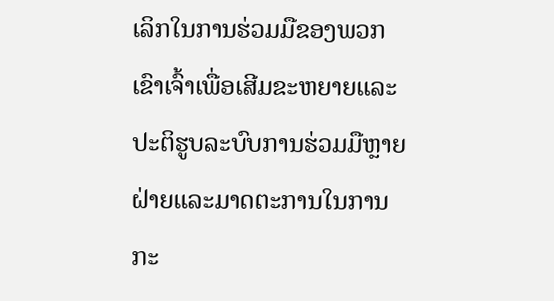ເລິກໃນການຮ່ວມມືຂອງພວກເຂົາເຈົ້າເພື່ອເສີມຂະຫຍາຍແລະປະຕິຮູບລະບົບການຮ່ວມມືຫຼາຍຝ່າຍແລະມາດຕະການໃນການກະ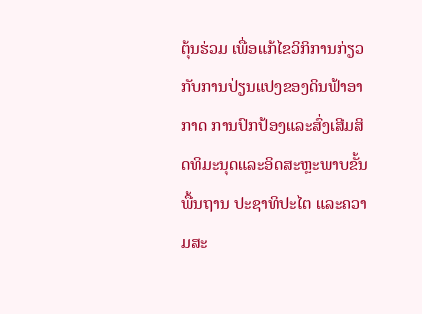ຕຸ້ນຮ່ວມ ເພື່ອແກ້ໄຂວິກິການກ່ຽວກັບການປ່ຽນແປງຂອງດິນຟ້າອາກາດ ການປົກປ້ອງແລະສົ່ງເສີມສິດທິມະນຸດແລະອິດສະຫຼະພາບຂັ້ນພື້ນຖານ ປະຊາທິປະໄຕ ແລະຄວາມສະ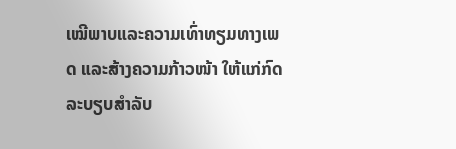ເໝີພາບແລະຄວາມເທົ່າທຽມທາງເພດ ແລະສ້າງຄວາມກ້າວໜ້າ ໃຫ້ແກ່ກົດລະບຽບສຳລັບ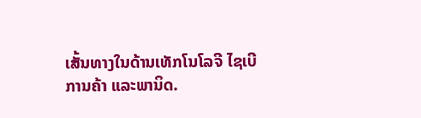ເສັ້ນທາງໃນດ້ານເທັກໂນໂລຈີ ໄຊເບີ ການຄ້າ ແລະພານິດ.